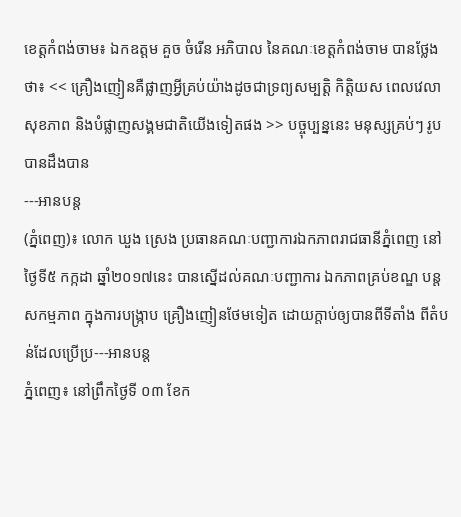ខេត្តកំពង់ចាម៖ ឯកឧត្តម គួច ចំរើន អភិបាល នៃគណៈខេត្តកំពង់ចាម បានថ្លែងថា៖ << គ្រឿងញៀនគឺផ្លាញអ្វីគ្រប់យ៉ាងដូចជាទ្រព្យសម្បតិ្ត កិត្តិយស ពេលវេលា សុខភាព និងបំផ្លាញសង្គមជាតិយើងទៀតផង >> បច្ចុប្បន្ននេះ មនុស្សគ្រប់ៗ រូបបានដឹងបាន
---អានបន្ត
(ភ្នំពេញ)៖ លោក ឃួង ស្រេង ប្រធានគណៈបញ្ជាការឯកភាពរាជធានីភ្នំពេញ នៅថ្ងៃទី៥ កក្កដា ឆ្នាំ២០១៧នេះ បានស្នើដល់គណៈបញ្ជាការ ឯកភាពគ្រប់ខណ្ឌ បន្តសកម្មភាព ក្នុងការបង្ក្រាប គ្រឿងញៀនថែមទៀត ដោយក្តាប់ឲ្យបានពីទីតាំង ពីតំបន់ដែលប្រើប្រ---អានបន្ត
ភ្នំពេញ៖ នៅព្រឹកថ្ងៃទី ០៣ ខែក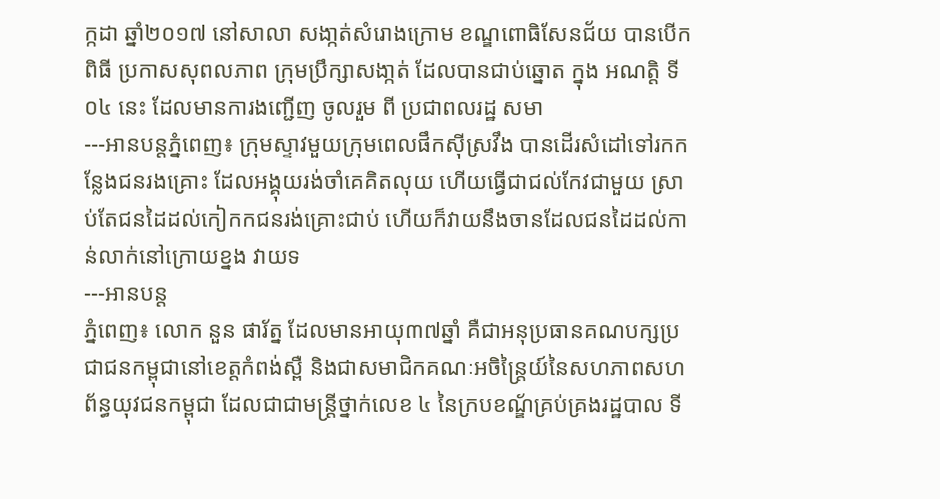ក្កដា ឆ្នាំ២០១៧ នៅសាលា សងា្កត់សំរោងក្រោម ខណ្ឌពោធិសែនជ័យ បានបើកពិធី ប្រកាសសុពលភាព ក្រុមប្រឹក្សាសងា្កត់ ដែលបានជាប់ឆ្នោត ក្នុង អណត្តិ ទី ០៤ នេះ ដែលមានការងញ្ជើញ ចូលរួម ពី ប្រជាពលរដ្ឋ សមា
---អានបន្តភ្នំពេញ៖ ក្រុមស្ទាវមួយក្រុមពេលផឹកស៊ីស្រវឹង បានដើរសំដៅទៅរកកន្លែងជនរងគ្រោះ ដែលអង្គុយរង់ចាំគេគិតលុយ ហើយធ្វើជាជល់កែវជាមួយ ស្រាប់តែជនដៃដល់កៀកកជនរង់គ្រោះជាប់ ហើយក៏វាយនឹងចានដែលជនដៃដល់កាន់លាក់នៅក្រោយខ្នង វាយទ
---អានបន្ត
ភ្នំពេញ៖ លោក នួន ផារ័ត្ន ដែលមានអាយុ៣៧ឆ្នាំ គឺជាអនុប្រធានគណបក្សប្រជាជនកម្ពុជានៅខេត្តកំពង់ស្ពឺ និងជាសមាជិកគណៈអចិន្ត្រៃយ៍នៃសហភាពសហព័ន្ធយុវជនកម្ពុជា ដែលជាជាមន្ដ្រីថ្នាក់លេខ ៤ នៃក្របខណ្ឌ័គ្រប់គ្រងរដ្ឋបាល ទី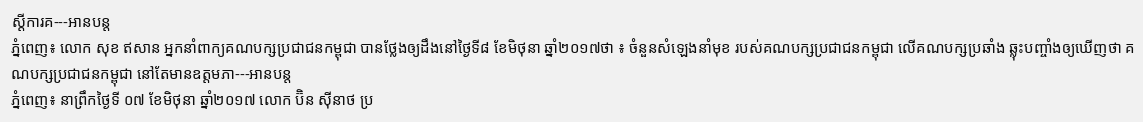ស្ដីការគ---អានបន្ត
ភ្នំពេញ៖ លោក សុខ ឥសាន អ្នកនាំពាក្យគណបក្សប្រជាជនកម្ពុជា បានថ្លែងឲ្យដឹងនៅថ្ងៃទី៨ ខែមិថុនា ឆ្នាំ២០១៧ថា ៖ ចំនួនសំឡេងនាំមុខ របស់គណបក្សប្រជាជនកម្ពុជា លើគណបក្សប្រឆាំង ឆ្លុះបញ្ចាំងឲ្យឃើញថា គណបក្សប្រជាជនកម្ពុជា នៅតែមានឧត្តមភា---អានបន្ត
ភ្នំពេញ៖ នាព្រឹកថ្ងៃទី ០៧ ខែមិថុនា ឆ្នាំ២០១៧ លោក ប៊ិន ស៊ីនាថ ប្រ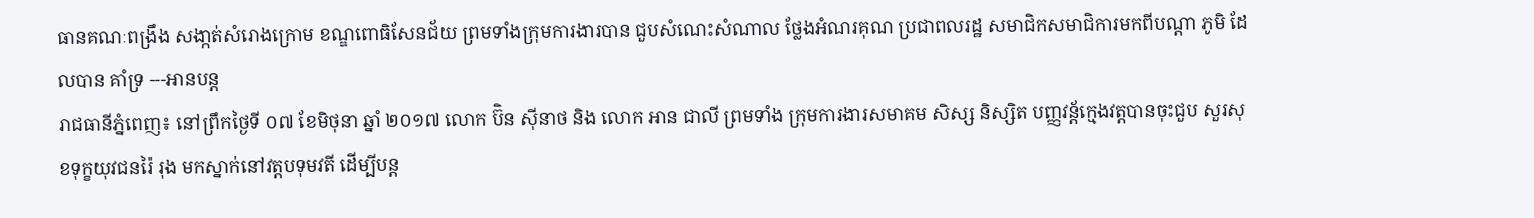ធានគណៈពង្រឹង សងា្កត់សំរោងក្រោម ខណ្ឌពោធិសែនជ័យ ព្រមទាំងក្រុមការងារបាន ជួបសំណេះសំណាល ថ្លែងអំណរគុណ ប្រជាពលរដ្ឋ សមាជិកសមាជិការមកពីបណ្តា ភូមិ ដែលបាន គាំទ្រ ---អានបន្ត
រាជធានីភ្នំពេញ៖ នៅព្រឹកថ្ងៃទី ០៧ ខែមិថុនា ឆ្នាំ ២០១៧ លោក ប៊ិន ស៊ីនាថ និង លោក អាន ជាលី ព្រមទាំង ក្រុមការងារសមាគម សិស្ស និស្សិត បញ្ញវន្ត័ក្មេងវត្តបានចុះជួប សួរសុខទុក្ខយុវជនរ៉ៃ រុង មកស្នាក់នៅវត្តបទុមវតី ដើម្បីបន្ត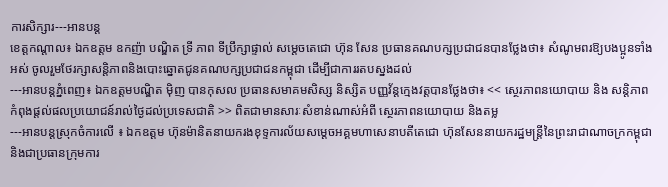ការសិក្សារ---អានបន្ត
ខេត្តកណ្តាល៖ ឯកឧត្តម ឧកញ៉ា បណ្ឌិត ទ្រី ភាព ទីប្រឹក្សាផ្ទាល់ សម្តេចតេជោ ហ៊ុន សែន ប្រធានគណបក្សប្រជាជនបានថ្លែងថា៖ សំណូមពរឱ្យបងប្អូនទាំងអស់ ចូលរួមថែរក្សាសន្តិភាពនិងបោះឆ្នោតជូនគណបក្សប្រជាជនកម្ពុជា ដើម្បីជាការរតបស្នងដល់
---អានបន្តភ្នំពេញ៖ ឯកឧត្តមបណ្ឌិត ម៉ិញ បានកុសល ប្រធានសមាគមសិស្ស និស្សិត បញ្ញវ័ន្តក្មេងវត្តបានថ្លែងថា៖ << ស្ថេរភាពនយោបាយ និង សន្តិភាព កំពុងផ្តល់ផលប្រយោជន៍រាល់ថ្ងៃដល់ប្រទេសជាតិ >> ពិតជាមានសារៈសំខាន់ណាស់អំពី ស្ថេរភាពនយោបាយ និងតម្ល
---អានបន្តស្រុកចំការលើ ៖ ឯកឧត្តម ហ៊ុនម៉ានិតនាយករងខុទ្ទការល័យសម្តេចអគ្គមហាសេនាបតីតេជោ ហ៊ុនសែននាយករដ្ឋមន្ត្រីនៃព្រះរាជាណាចក្រកម្ពុជានិងជាប្រធានក្រុមការ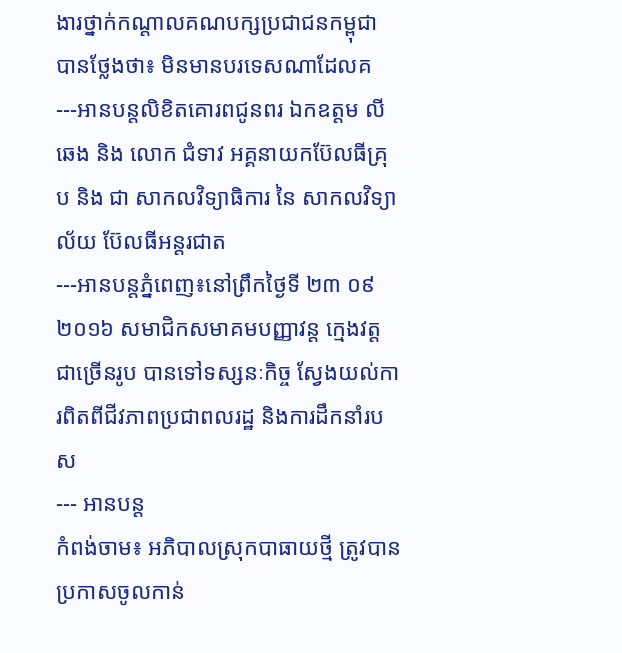ងារថ្នាក់កណ្តាលគណបក្សប្រជាជនកម្ពុជា បានថ្លែងថា៖ មិនមានបរទេសណាដែលគ
---អានបន្តលិខិតគោរពជូនពរ ឯកឧត្តម លី ឆេង និង លោក ជំទាវ អគ្គនាយកប៊ែលធីគ្រុប និង ជា សាកលវិទ្យាធិការ នៃ សាកលវិទ្យាល័យ ប៊ែលធីអន្តរជាត
---អានបន្តភ្នំពេញ៖នៅព្រឹកថ្ងៃទី ២៣ ០៩ ២០១៦ សមាជិកសមាគមបញ្ញាវន្ត ក្មេងវត្តជាច្រើនរូប បានទៅទស្សនៈកិច្ច ស្វែងយល់ការពិតពីជីវភាពប្រជាពលរដ្ឋ និងការដឹកនាំរបស
--- អានបន្ត
កំពង់ចាម៖ អភិបាលស្រុកបាធាយថ្មី ត្រូវបានប្រកាសចូលកាន់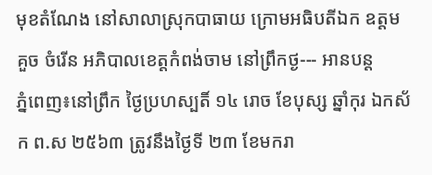មុខតំណែង នៅសាលាស្រុកបាធាយ ក្រោមអធិបតីឯក ឧត្តម គួច ចំរើន អភិបាលខេត្តកំពង់ចាម នៅព្រឹកថ្ង--- អានបន្ត
ភ្នំពេញ៖នៅព្រឹក ថ្ងៃប្រហស្បតិ៍ ១៤ រោច ខែបុស្ស ឆ្នាំកុរ ឯកស័ក ព.ស ២៥៦៣ ត្រូវនឹងថ្ងៃទី ២៣ ខែមករា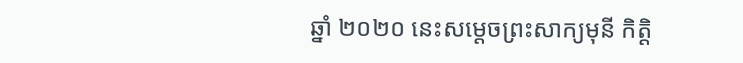ឆ្នាំ ២០២០ នេះសម្តេចព្រះសាក្យមុនី កិត្តិ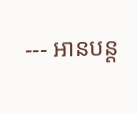--- អានបន្ត